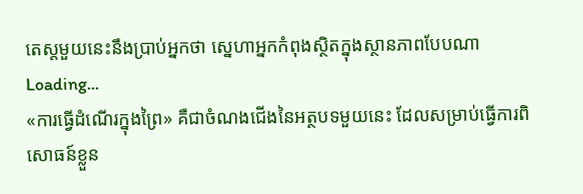តេស្តមួយនេះនឹងប្រាប់អ្នកថា ស្នេហាអ្នកកំពុងស្ថិតក្នុងស្ថានភាពបែបណា
Loading...
«ការធ្វើដំណើរក្នុងព្រៃ» គឺជាចំណងជើងនៃអត្ថបទមួយនេះ ដែលសម្រាប់ធ្វើការពិសោធន៍ខ្លួន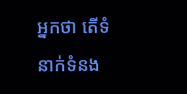អ្នកថា តើទំនាក់ទំនង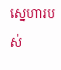ស្នេហារបស់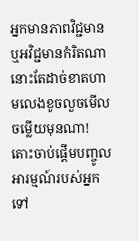អ្នកមានភាពវិជ្ជមាន ឬអវិជ្ជមានកំរិតណានោះតែដាច់ខាតហាមលេងខូចលួចមើលចម្លើយមុនណា!
តោះចាប់ផ្ដើមបញ្ចូលអារម្មណ៍របស់អ្នកទៅ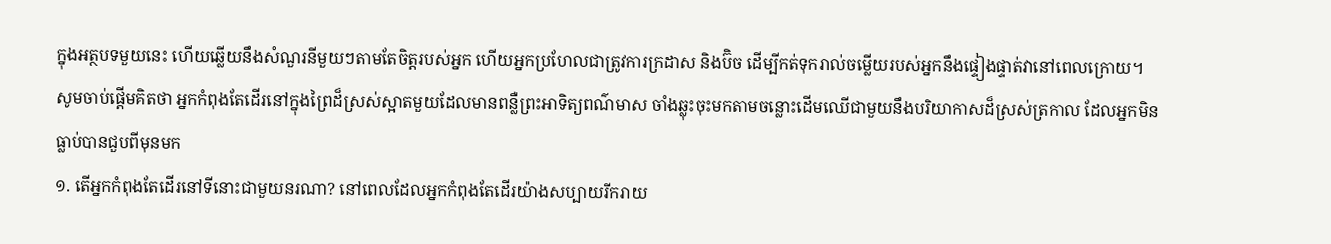ក្នុងអត្ថបទមួយនេះ ហើយឆ្លើយនឹងសំណួរនីមួយៗតាមតែចិត្តរបស់អ្នក ហើយអ្នកប្រហែលជាត្រូវការក្រដាស និងប៊ិច ដើម្បីកត់ទុករាល់ចម្លើយរបស់អ្នកនឹងផ្ទៀងផ្ទាត់វានៅពេលក្រោយ។
សូមចាប់ផ្ដើមគិតថា អ្នកកំពុងតែដើរនៅក្នុងព្រៃដ៏ស្រស់ស្អាតមួយដែលមានពន្លឺព្រះអាទិត្យពណ៌មាស ចាំងឆ្លុះចុះមកតាមចន្លោះដើមឈើជាមួយនឹងបរិយាកាសដ៏ស្រស់ត្រកាល ដែលអ្នកមិនធ្លាប់បានជួបពីមុនមក
១. តើអ្នកកំពុងតែដើរនៅទីនោះជាមួយនរណា? នៅពេលដែលអ្នកកំពុងតែដើរយ៉ាងសប្បាយរីករាយ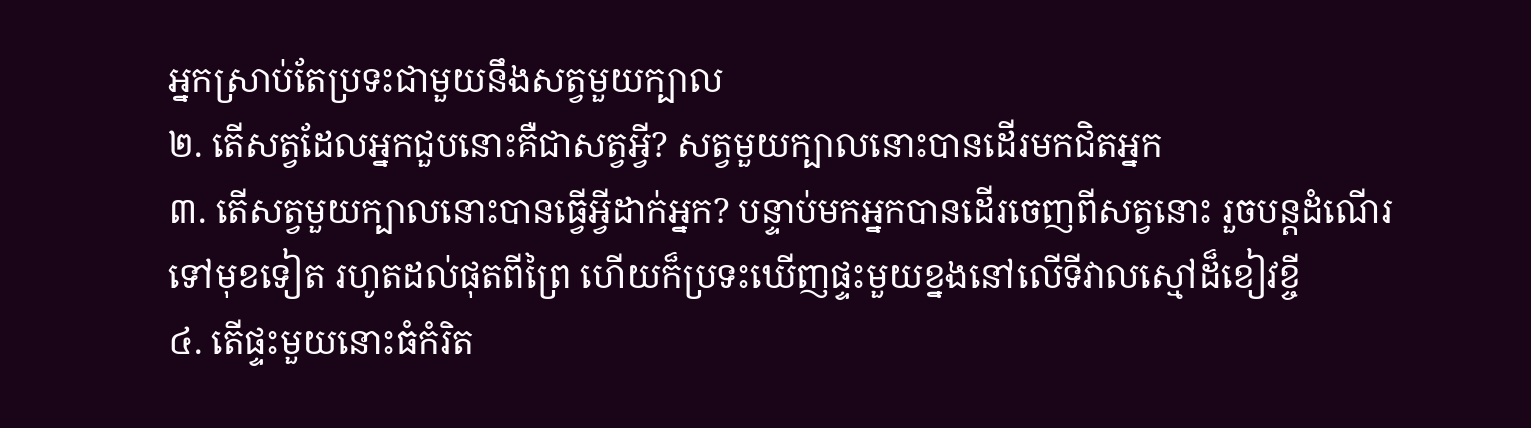អ្នកស្រាប់តែប្រទះជាមួយនឹងសត្វមួយក្បាល
២. តើសត្វដែលអ្នកជួបនោះគឺជាសត្វអ្វី? សត្វមួយក្បាលនោះបានដើរមកជិតអ្នក
៣. តើសត្វមួយក្បាលនោះបានធ្វើអ្វីដាក់អ្នក? បន្ទាប់មកអ្នកបានដើរចេញពីសត្វនោះ រួចបន្តដំណើរទៅមុខទៀត រហូតដល់ផុតពីព្រៃ ហើយក៏ប្រទះឃើញផ្ទះមួយខ្នងនៅលើទីវាលស្មៅដ៏ខៀវខ្ចី
៤. តើផ្ទះមួយនោះធំកំរិត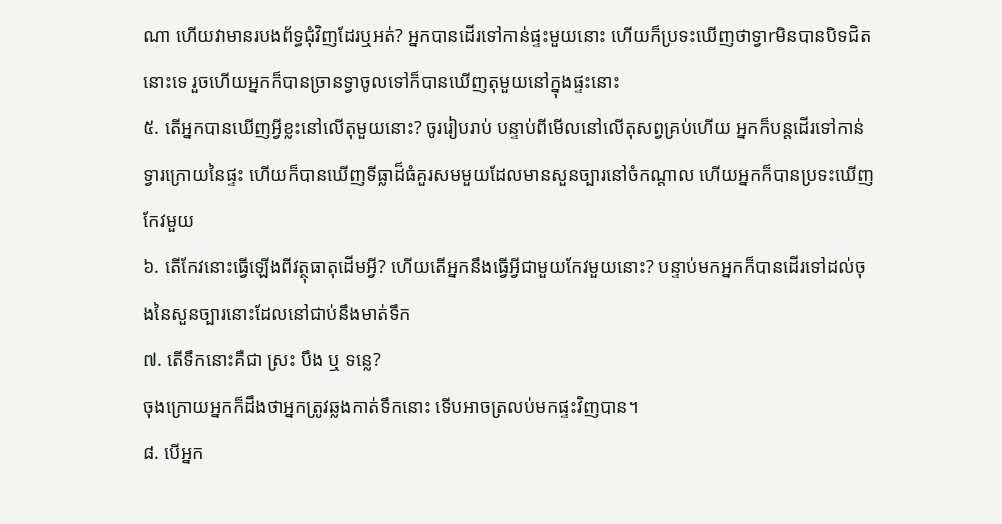ណា ហើយវាមានរបងព័ទ្ធជុំវិញដែរឬអត់? អ្នកបានដើរទៅកាន់ផ្ទះមួយនោះ ហើយក៏ប្រទះឃើញថាទ្វាrមិនបានបិទជិតនោះទេ រួចហើយអ្នកក៏បានច្រានទ្វាចូលទៅក៏បានឃើញតុមួយនៅក្នុងផ្ទះនោះ
៥. តើអ្នកបានឃើញអ្វីខ្លះនៅលើតុមួយនោះ? ចូររៀបរាប់ បន្ទាប់ពីមើលនៅលើតុសព្វគ្រប់ហើយ អ្នកក៏បន្តដើរទៅកាន់ទ្វារក្រោយនៃផ្ទះ ហើយក៏បានឃើញទីធ្លាដ៏ធំគួរសមមួយដែលមានសួនច្បារនៅចំកណ្ដាល ហើយអ្នកក៏បានប្រទះឃើញកែវមួយ
៦. តើកែវនោះធ្វើឡើងពីវត្ថុធាតុដើមអ្វី? ហើយតើអ្នកនឹងធ្វើអ្វីជាមួយកែវមួយនោះ? បន្ទាប់មកអ្នកក៏បានដើរទៅដល់ចុងនៃសួនច្បារនោះដែលនៅជាប់នឹងមាត់ទឹក
៧. តើទឹកនោះគឺជា ស្រះ បឹង ឬ ទន្លេ?
ចុងក្រោយអ្នកក៏ដឹងថាអ្នកត្រូវឆ្លងកាត់ទឹកនោះ ទើបអាចត្រលប់មកផ្ទះវិញបាន។
៨. បើអ្នក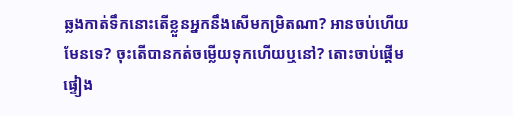ឆ្លងកាត់ទឹកនោះតើខ្លួនអ្នកនឹងសើមកម្រិតណា? អានចប់ហើយមែនទេ? ចុះតើបានកត់ចម្លើយទុកហើយឬនៅ? តោះចាប់ផ្ដើមផ្ទៀង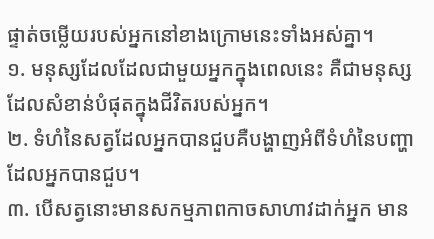ផ្ទាត់ចម្លើយរបស់អ្នកនៅខាងក្រោមនេះទាំងអស់គ្នា។
១. មនុស្សដែលដែលជាមួយអ្នកក្នុងពេលនេះ គឺជាមនុស្សដែលសំខាន់បំផុតក្នុងជីវិតរបស់អ្នក។
២. ទំហំនៃសត្វដែលអ្នកបានជួបគឺបង្ហាញអំពីទំហំនៃបញ្ហាដែលអ្នកបានជួប។
៣. បើសត្វនោះមានសកម្មភាពកាចសាហាវដាក់អ្នក មាន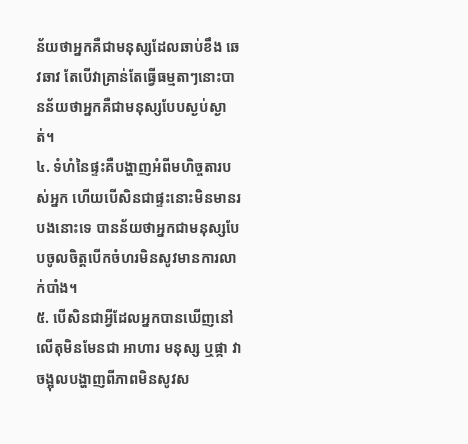ន័យថាអ្នកគឺជាមនុស្សដែលឆាប់ខឹង ឆេវឆាវ តែបើវាគ្រាន់តែធ្វើធម្មតាៗនោះបានន័យថាអ្នកគឺជាមនុស្សបែបស្ងប់ស្ងាត់។
៤. ទំហំនៃផ្ទះគឺបង្ហាញអំពីមហិច្ចតារបស់អ្នក ហើយបើសិនជាផ្ទះនោះមិនមានរបងនោះទេ បានន័យថាអ្នកជាមនុស្សបែបចូលចិត្តបើកចំហរមិនសូវមានការលាក់បាំង។
៥. បើសិនជាអ្វីដែលអ្នកបានឃើញនៅលើតុមិនមែនជា អាហារ មនុស្ស ឬផ្កា វាចង្អុលបង្ហាញពីភាពមិនសូវស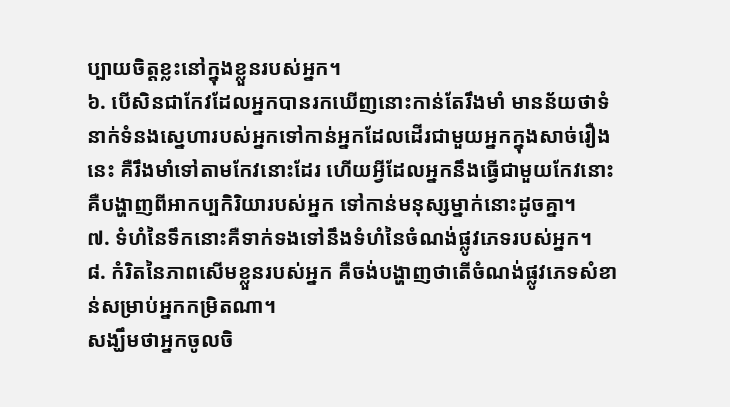ប្បាយចិត្តខ្លះនៅក្នុងខ្លួនរបស់អ្នក។
៦. បើសិនជាកែវដែលអ្នកបានរកឃើញនោះកាន់តែរឹងមាំ មានន័យថាទំនាក់ទំនងស្នេហារបស់អ្នកទៅកាន់អ្នកដែលដើរជាមួយអ្នកក្នុងសាច់រឿងនេះ គឺរឹងមាំទៅតាមកែវនោះដែរ ហើយអ្វីដែលអ្នកនឹងធ្វើជាមួយកែវនោះគឺបង្ហាញពីអាកប្បកិរិយារបស់អ្នក ទៅកាន់មនុស្សម្នាក់នោះដូចគ្នា។
៧. ទំហំនៃទឹកនោះគឺទាក់ទងទៅនឹងទំហំនៃចំណង់ផ្លូវភេទរបស់អ្នក។
៨. កំរិតនៃភាពសើមខ្លួនរបស់អ្នក គឺចង់បង្ហាញថាតើចំណង់ផ្លូវភេទសំខាន់សម្រាប់អ្នកកម្រិតណា។
សង្ឃឹមថាអ្នកចូលចិ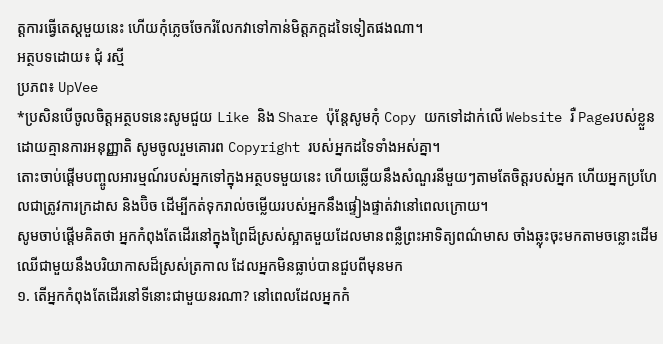ត្តការធ្វើតេស្តមួយនេះ ហើយកុំភ្លេចចែករំលែកវាទៅកាន់មិត្តភក្តដទៃទៀតផងណា។
អត្ថបទដោយ៖ ជុំ រស្មី
ប្រភព៖ UpVee
*ប្រសិនបើចូលចិត្តអត្ថបទនេះសូមជួយ Like និង Share ប៉ុន្តែសូមកុំ Copy យកទៅដាក់លើ Website រឺ Pageរបស់ខ្លួនដោយគ្មានការអនុញ្ញាតិ សូមចូលរួមគោរព Copyright របស់អ្នកដទៃទាំងអស់គ្នា។
តោះចាប់ផ្ដើមបញ្ចូលអារម្មណ៍របស់អ្នកទៅក្នុងអត្ថបទមួយនេះ ហើយឆ្លើយនឹងសំណួរនីមួយៗតាមតែចិត្តរបស់អ្នក ហើយអ្នកប្រហែលជាត្រូវការក្រដាស និងប៊ិច ដើម្បីកត់ទុករាល់ចម្លើយរបស់អ្នកនឹងផ្ទៀងផ្ទាត់វានៅពេលក្រោយ។
សូមចាប់ផ្ដើមគិតថា អ្នកកំពុងតែដើរនៅក្នុងព្រៃដ៏ស្រស់ស្អាតមួយដែលមានពន្លឺព្រះអាទិត្យពណ៌មាស ចាំងឆ្លុះចុះមកតាមចន្លោះដើមឈើជាមួយនឹងបរិយាកាសដ៏ស្រស់ត្រកាល ដែលអ្នកមិនធ្លាប់បានជួបពីមុនមក
១. តើអ្នកកំពុងតែដើរនៅទីនោះជាមួយនរណា? នៅពេលដែលអ្នកកំ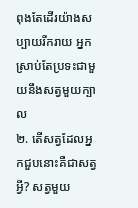ពុងតែដើរយ៉ាងសប្បាយរីករាយ អ្នកស្រាប់តែប្រទះជាមួយនឹងសត្វមួយក្បាល
២. តើសត្វដែលអ្នកជួបនោះគឺជាសត្វអ្វី? សត្វមួយ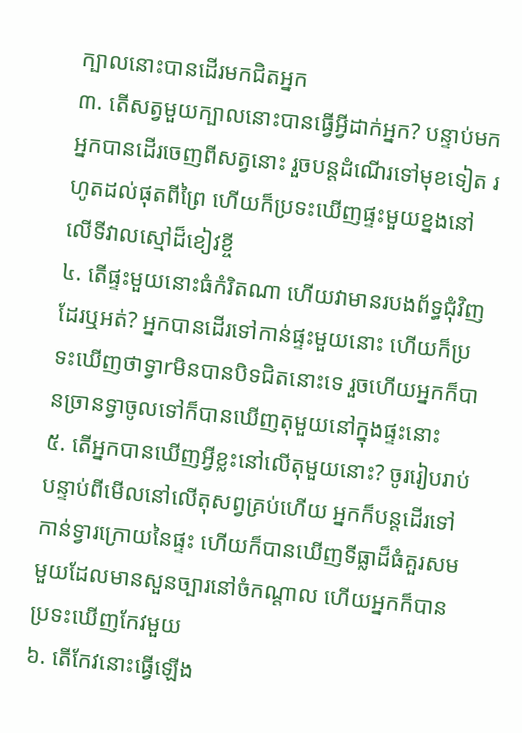ក្បាលនោះបានដើរមកជិតអ្នក
៣. តើសត្វមួយក្បាលនោះបានធ្វើអ្វីដាក់អ្នក? បន្ទាប់មកអ្នកបានដើរចេញពីសត្វនោះ រួចបន្តដំណើរទៅមុខទៀត រហូតដល់ផុតពីព្រៃ ហើយក៏ប្រទះឃើញផ្ទះមួយខ្នងនៅលើទីវាលស្មៅដ៏ខៀវខ្ចី
៤. តើផ្ទះមួយនោះធំកំរិតណា ហើយវាមានរបងព័ទ្ធជុំវិញដែរឬអត់? អ្នកបានដើរទៅកាន់ផ្ទះមួយនោះ ហើយក៏ប្រទះឃើញថាទ្វាrមិនបានបិទជិតនោះទេ រួចហើយអ្នកក៏បានច្រានទ្វាចូលទៅក៏បានឃើញតុមួយនៅក្នុងផ្ទះនោះ
៥. តើអ្នកបានឃើញអ្វីខ្លះនៅលើតុមួយនោះ? ចូររៀបរាប់ បន្ទាប់ពីមើលនៅលើតុសព្វគ្រប់ហើយ អ្នកក៏បន្តដើរទៅកាន់ទ្វារក្រោយនៃផ្ទះ ហើយក៏បានឃើញទីធ្លាដ៏ធំគួរសមមួយដែលមានសួនច្បារនៅចំកណ្ដាល ហើយអ្នកក៏បានប្រទះឃើញកែវមួយ
៦. តើកែវនោះធ្វើឡើង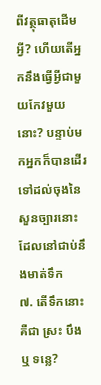ពីវត្ថុធាតុដើមអ្វី? ហើយតើអ្នកនឹងធ្វើអ្វីជាមួយកែវមួយនោះ? បន្ទាប់មកអ្នកក៏បានដើរទៅដល់ចុងនៃសួនច្បារនោះដែលនៅជាប់នឹងមាត់ទឹក
៧. តើទឹកនោះគឺជា ស្រះ បឹង ឬ ទន្លេ?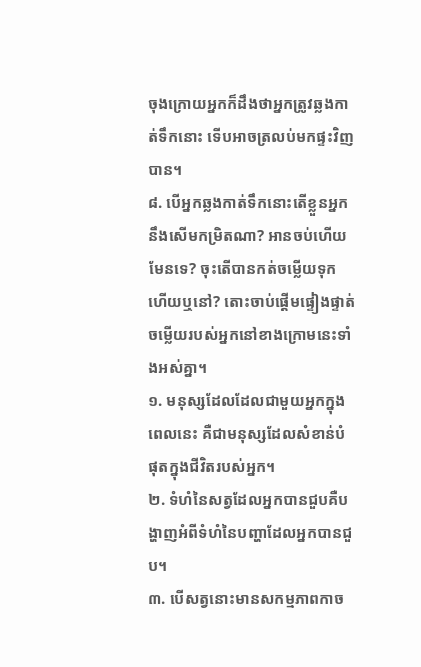ចុងក្រោយអ្នកក៏ដឹងថាអ្នកត្រូវឆ្លងកាត់ទឹកនោះ ទើបអាចត្រលប់មកផ្ទះវិញបាន។
៨. បើអ្នកឆ្លងកាត់ទឹកនោះតើខ្លួនអ្នកនឹងសើមកម្រិតណា? អានចប់ហើយមែនទេ? ចុះតើបានកត់ចម្លើយទុកហើយឬនៅ? តោះចាប់ផ្ដើមផ្ទៀងផ្ទាត់ចម្លើយរបស់អ្នកនៅខាងក្រោមនេះទាំងអស់គ្នា។
១. មនុស្សដែលដែលជាមួយអ្នកក្នុងពេលនេះ គឺជាមនុស្សដែលសំខាន់បំផុតក្នុងជីវិតរបស់អ្នក។
២. ទំហំនៃសត្វដែលអ្នកបានជួបគឺបង្ហាញអំពីទំហំនៃបញ្ហាដែលអ្នកបានជួប។
៣. បើសត្វនោះមានសកម្មភាពកាច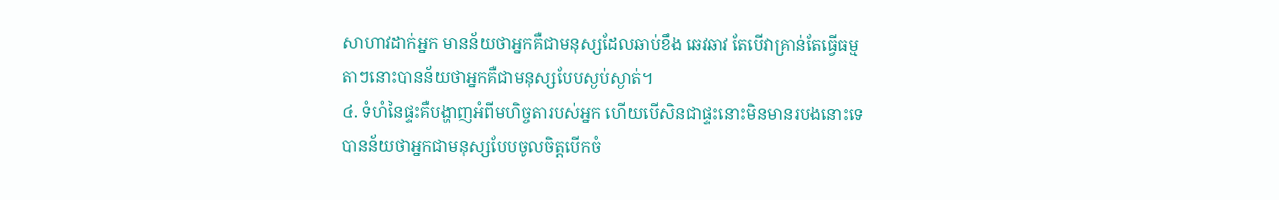សាហាវដាក់អ្នក មានន័យថាអ្នកគឺជាមនុស្សដែលឆាប់ខឹង ឆេវឆាវ តែបើវាគ្រាន់តែធ្វើធម្មតាៗនោះបានន័យថាអ្នកគឺជាមនុស្សបែបស្ងប់ស្ងាត់។
៤. ទំហំនៃផ្ទះគឺបង្ហាញអំពីមហិច្ចតារបស់អ្នក ហើយបើសិនជាផ្ទះនោះមិនមានរបងនោះទេ បានន័យថាអ្នកជាមនុស្សបែបចូលចិត្តបើកចំ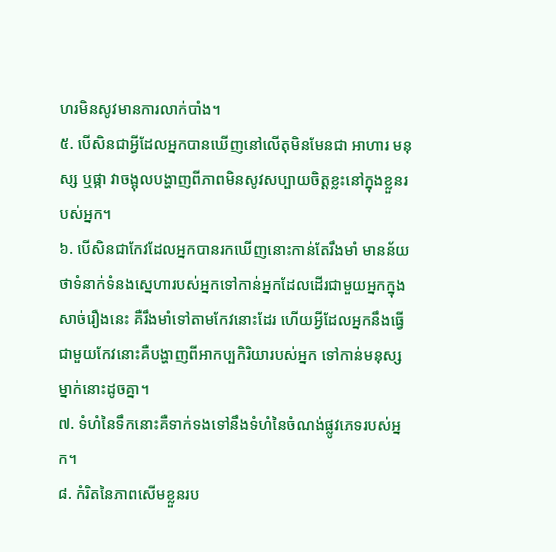ហរមិនសូវមានការលាក់បាំង។
៥. បើសិនជាអ្វីដែលអ្នកបានឃើញនៅលើតុមិនមែនជា អាហារ មនុស្ស ឬផ្កា វាចង្អុលបង្ហាញពីភាពមិនសូវសប្បាយចិត្តខ្លះនៅក្នុងខ្លួនរបស់អ្នក។
៦. បើសិនជាកែវដែលអ្នកបានរកឃើញនោះកាន់តែរឹងមាំ មានន័យថាទំនាក់ទំនងស្នេហារបស់អ្នកទៅកាន់អ្នកដែលដើរជាមួយអ្នកក្នុងសាច់រឿងនេះ គឺរឹងមាំទៅតាមកែវនោះដែរ ហើយអ្វីដែលអ្នកនឹងធ្វើជាមួយកែវនោះគឺបង្ហាញពីអាកប្បកិរិយារបស់អ្នក ទៅកាន់មនុស្សម្នាក់នោះដូចគ្នា។
៧. ទំហំនៃទឹកនោះគឺទាក់ទងទៅនឹងទំហំនៃចំណង់ផ្លូវភេទរបស់អ្នក។
៨. កំរិតនៃភាពសើមខ្លួនរប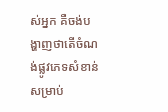ស់អ្នក គឺចង់បង្ហាញថាតើចំណង់ផ្លូវភេទសំខាន់សម្រាប់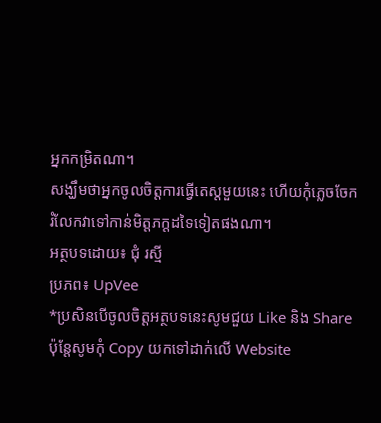អ្នកកម្រិតណា។
សង្ឃឹមថាអ្នកចូលចិត្តការធ្វើតេស្តមួយនេះ ហើយកុំភ្លេចចែករំលែកវាទៅកាន់មិត្តភក្តដទៃទៀតផងណា។
អត្ថបទដោយ៖ ជុំ រស្មី
ប្រភព៖ UpVee
*ប្រសិនបើចូលចិត្តអត្ថបទនេះសូមជួយ Like និង Share ប៉ុន្តែសូមកុំ Copy យកទៅដាក់លើ Website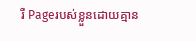រឺ Pageរបស់ខ្លួនដោយគ្មាន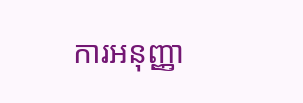ការអនុញ្ញា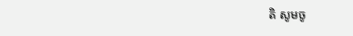តិ សូមចូ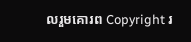លរួមគោរព Copyright រ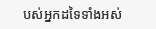បស់អ្នកដទៃទាំងអស់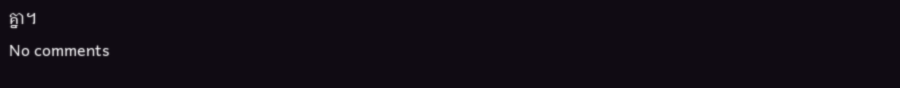គ្នា។
No comments